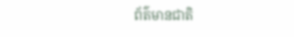ព័ត៌មានជាតិ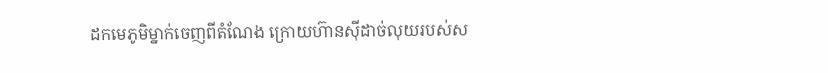ដកមេភូមិម្នាក់ចេញពីតំណែង ក្រោយហ៊ានស៊ីដាច់លុយរបស់ស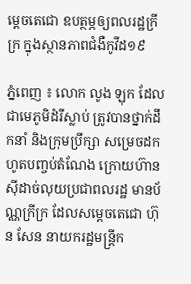ម្តេចតេជោ ឧបត្ថម្ភឲ្យពលរដ្ឋក្រីក្រ ក្នុងស្ថានភាពជំងឺកូវីដ១៩

ភ្នំពេញ ៖ លោក លូង ឡុក ដែលជាមេភូមិដំរីស្លាប់ ត្រូវបានថ្នាក់ដឹកនាំ និងក្រុមប្រឹក្សា សម្រេចដកហូតបញ្ចប់តំណែង ក្រោយហ៊ានស៊ីដាច់លុយប្រជាពលរដ្ឋ មានប័ណ្ណក្រីក្រ ដែលសម្តេចតេជោ ហ៊ុន សែន នាយករដ្ឋមន្រ្តីក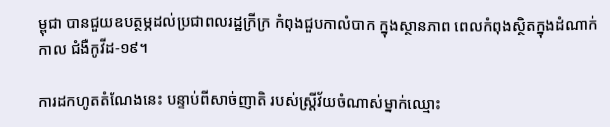ម្ពុជា បានជួយឧបត្ថម្ភដល់ប្រជាពលរដ្ឋក្រីក្រ កំពុងជួបកាលំបាក ក្នុងស្ថានភាព ពេលកំពុងស្ថិតក្នុងដំណាក់កាល ជំងឺកូវីដ-១៩។

ការដកហូតតំណែងនេះ បន្ទាប់ពីសាច់ញាតិ របស់ស្រ្តីវ័យចំណាស់ម្នាក់ឈ្មោះ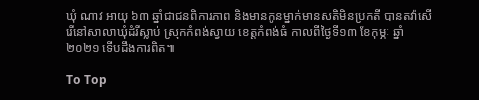ឃុំ ណាវ អាយុ ៦៣ ឆ្នាំជាជនពិការភាព និងមានកូនម្នាក់មានសតិមិនប្រកតី បានតវ៉ាសើរើនៅសាលាឃុំដំរីស្លាប់ ស្រុកកំពង់ស្វាយ ខេត្តកំពង់ធំ កាលពីថ្ងៃទី១៣ ខែកុម្ភៈ ឆ្នាំ ២០២១ ទើបដឹងការពិត៕

To Top